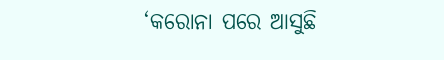‘କରୋନା ପରେ ଆସୁଛି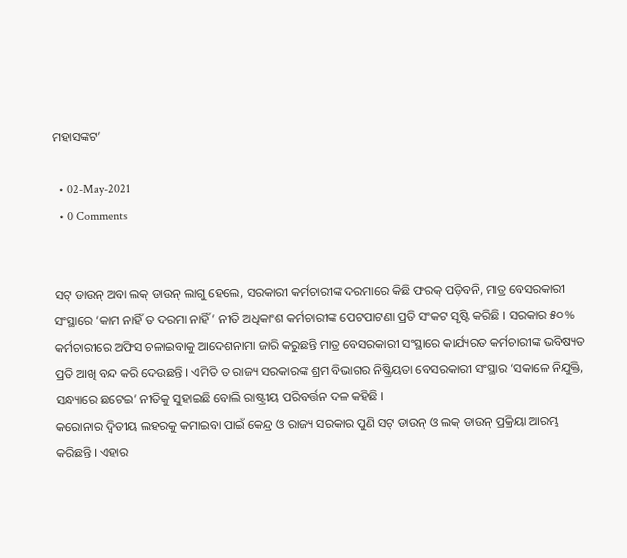ମହାସଙ୍କଟ’

  • 02-May-2021
  • 0 Comments


ସଟ୍ ଡାଉନ୍ ଅବା ଲକ୍ ଡାଉନ୍ ଲାଗୁ ହେଲେ, ସରକାରୀ କର୍ମଚାରୀଙ୍କ ଦରମାରେ କିଛି ଫରକ୍ ପଡ଼ିବନି, ମାତ୍ର ବେସରକାରୀ ସଂସ୍ଥାରେ ‘କାମ ନାହିଁ ତ ଦରମା ନାହିଁ’ ନୀତି ଅଧିକାଂଶ କର୍ମଚାରୀଙ୍କ ପେଟପାଟଣା ପ୍ରତି ସଂକଟ ସୃଷ୍ଟି କରିଛି । ସରକାର ୫୦% କର୍ମଚାରୀରେ ଅଫିସ ଚଳାଇବାକୁ ଆଦେଶନାମା ଜାରି କରୁଛନ୍ତି ମାତ୍ର ବେସରକାରୀ ସଂସ୍ଥାରେ କାର୍ଯ୍ୟରତ କର୍ମଚାରୀଙ୍କ ଭବିଷ୍ୟତ ପ୍ରତି ଆଖି ବନ୍ଦ କରି ଦେଉଛନ୍ତି । ଏମିତି ତ ରାଜ୍ୟ ସରକାରଙ୍କ ଶ୍ରମ ବିଭାଗର ନିଷ୍କ୍ରିୟତା ବେସରକାରୀ ସଂସ୍ଥାର ‘ସକାଳେ ନିଯୁକ୍ତି, ସନ୍ଧ୍ୟାରେ ଛଟେଇ’ ନୀତିକୁ ସୁହାଇଛି ବୋଲି ରାଷ୍ଟ୍ରୀୟ ପରିବର୍ତ୍ତନ ଦଳ କହିଛି ।
କରୋନାର ଦ୍ୱିତୀୟ ଲହରକୁ କମାଇବା ପାଇଁ କେନ୍ଦ୍ର ଓ ରାଜ୍ୟ ସରକାର ପୁଣି ସଟ୍ ଡାଉନ୍ ଓ ଲକ୍ ଡାଉନ୍ ପ୍ରକ୍ରିୟା ଆରମ୍ଭ କରିଛନ୍ତି । ଏହାର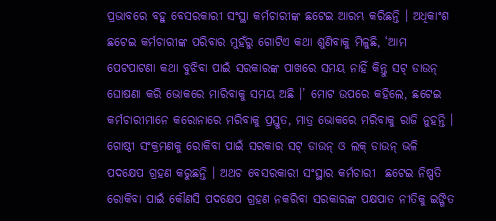ପ୍ରଭାବରେ ବହୁ ବେସରକାରୀ ସଂସ୍ଥା କର୍ମଚାରୀଙ୍କ ଛଟେଇ ଆରମ୍ଭ କରିଛନ୍ତି । ଅଧିକାଂଶ ଛଟେଇ କର୍ମଚାରୀଙ୍କ ପରିବାର ମୁହଁରୁ ଗୋଟିଏ କଥା ଶୁଣିବାକୁ ମିଳୁଛି, ‘ଆମ ପେଟପାଟଣା କଥା ବୁଝିବା ପାଇଁ ସରକାରଙ୍କ ପାଖରେ ସମୟ ନାହିଁ କିନ୍ତୁ ସଟ୍ ଡାଉନ୍ ଘୋଷଣା କରି ଭୋକରେ ମାରିବାକୁ ସମୟ ଅଛି ।’ ମୋଟ ଉପରେ କହିଲେ, ଛଟେଇ କର୍ମଚାରୀମାନେ କରୋନାରେ ମରିବାକୁ ପ୍ରସ୍ତୁତ, ମାତ୍ର ଭୋକରେ ମରିବାକୁ ରାଜି ନୁହନ୍ତି । ଗୋଷ୍ଠୀ ସଂକ୍ରମଣକୁ ରୋକିବା ପାଇଁ ସରକାର ସଟ୍ ଡାଉନ୍ ଓ ଲକ୍ ଡାଉନ୍ ଭଳି ପଦକ୍ଷେପ ଗ୍ରହଣ କରୁଛନ୍ତି । ଅଥଚ ବେସରକାରୀ ସଂସ୍ଥାର କର୍ମଚାରୀ  ଛଟେଇ ନିଷ୍ପତି ରୋକିବା ପାଇଁ କୌଣସି ପଦକ୍ଷେପ ଗ୍ରହଣ ନକରିବା ସରକାରଙ୍କ ପକ୍ଷପାତ ନୀତିକୁ ଇଙ୍ଗିତ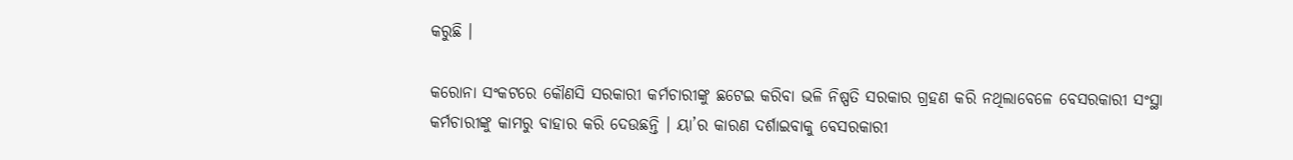କରୁଛି ।

କରୋନା ସଂକଟରେ କୌଣସି ସରକାରୀ କର୍ମଚାରୀଙ୍କୁ ଛଟେଇ କରିବା ଭଳି ନିଷ୍ପତି ସରକାର ଗ୍ରହଣ କରି ନଥିଲାବେଳେ ବେସରକାରୀ ସଂସ୍ଥା କର୍ମଚାରୀଙ୍କୁ କାମରୁ ବାହାର କରି ଦେଉଛନ୍ତି । ୟା’ର କାରଣ ଦର୍ଶାଇବାକୁ ବେସରକାରୀ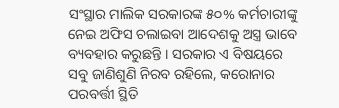ସଂସ୍ଥାର ମାଲିକ ସରକାରଙ୍କ ୫୦% କର୍ମଚାରୀଙ୍କୁ ନେଇ ଅଫିସ ଚଲାଇବା ଆଦେଶକୁ ଅସ୍ତ୍ର ଭାବେ ବ୍ୟବହାର କରୁଛନ୍ତି । ସରକାର ଏ ବିଷୟରେ ସବୁ ଜାଣିଶୁଣି ନିରବ ରହିଲେ, କରୋନାର ପରବର୍ତ୍ତୀ ସ୍ଥିତି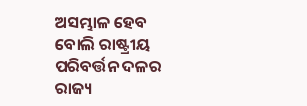ଅସମ୍ଭାଳ ହେବ ବୋଲି ରାଷ୍ଟ୍ରୀୟ ପରିବର୍ତ୍ତନ ଦଳର ରାଜ୍ୟ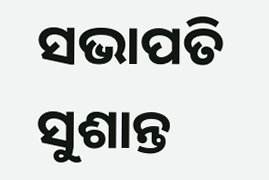ସଭାପତି ସୁଶାନ୍ତ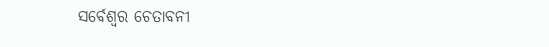ସର୍ବେଶ୍ୱର ଚେତାବନୀ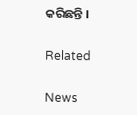କରିଛନ୍ତି ।

Related

News